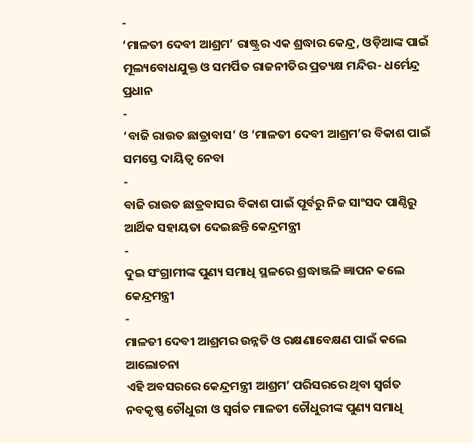-
‘ମାଳତୀ ଦେବୀ ଆଶ୍ରମ’ ରାଷ୍ଟ୍ରର ଏକ ଶ୍ରଦ୍ଧାର କେନ୍ଦ୍ର, ଓଡ଼ିଆଙ୍କ ପାଇଁ ମୂଲ୍ୟବୋଧଯୁକ୍ତ ଓ ସମର୍ପିତ ରାଜନୀତିର ପ୍ରତ୍ୟକ୍ଷ ମନ୍ଦିର- ଧର୍ମେନ୍ଦ୍ର ପ୍ରଧାନ
-
‘ବାଜି ରାଉତ ଛାତ୍ରାବାସ’ ଓ ‘ମାଳତୀ ଦେବୀ ଆଶ୍ରମ’ର ବିକାଶ ପାଇଁ ସମସ୍ତେ ଦାୟିତ୍ୱ ନେବା
-
ବାଜି ରାଉତ ଛାତ୍ରବାସର ବିକାଶ ପାଇଁ ପୂର୍ବରୁ ନିଜ ସାଂସଦ ପାଣ୍ଠିରୁ ଆର୍ଥିକ ସହାୟତା ଦେଇଛନ୍ତି କେନ୍ଦ୍ରମନ୍ତ୍ରୀ
-
ଦୁଇ ସଂଗ୍ରାମୀଙ୍କ ପୁଣ୍ୟ ସମାଧି ସ୍ଥଳରେ ଶ୍ରଦ୍ଧାଞ୍ଜଳି ଜ୍ଞାପନ କଲେ କେନ୍ଦ୍ରମନ୍ତ୍ରୀ
-
ମାଳତୀ ଦେବୀ ଆଶ୍ରମର ଉନ୍ନତି ଓ ରକ୍ଷଣାବେକ୍ଷଣ ପାଇଁ କଲେ ଆଲୋଚନା
ଏହି ଅବସରରେ କେନ୍ଦ୍ରମନ୍ତ୍ରୀ ଆଶ୍ରମ’ ପରିସରରେ ଥିବା ସ୍ୱର୍ଗତ ନବକୃଷ୍ଣ ଚୌଧୁରୀ ଓ ସ୍ୱର୍ଗତ ମାଳତୀ ଚୌଧୁରୀଙ୍କ ପୁଣ୍ୟ ସମାଧି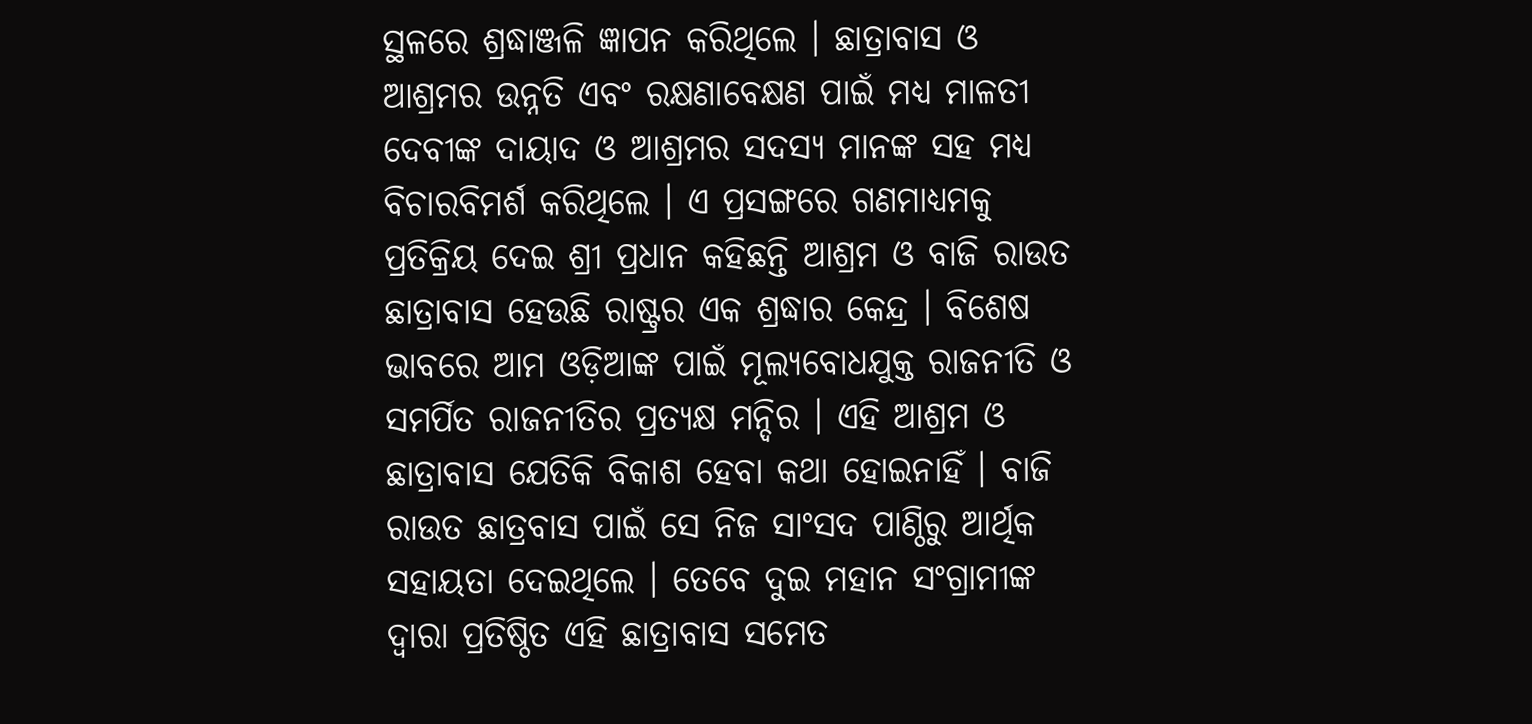ସ୍ଥଳରେ ଶ୍ରଦ୍ଧାଞ୍ଜଳି ଜ୍ଞାପନ କରିଥିଲେ । ଛାତ୍ରାବାସ ଓ ଆଶ୍ରମର ଉନ୍ନତି ଏବଂ ରକ୍ଷଣାବେକ୍ଷଣ ପାଇଁ ମଧ୍ୟ ମାଳତୀ ଦେବୀଙ୍କ ଦାୟାଦ ଓ ଆଶ୍ରମର ସଦସ୍ୟ ମାନଙ୍କ ସହ ମଧ୍ୟ ବିଚାରବିମର୍ଶ କରିଥିଲେ । ଏ ପ୍ରସଙ୍ଗରେ ଗଣମାଧ୍ୟମକୁ ପ୍ରତିକ୍ରିୟ ଦେଇ ଶ୍ରୀ ପ୍ରଧାନ କହିଛନ୍ତି ଆଶ୍ରମ ଓ ବାଜି ରାଉତ ଛାତ୍ରାବାସ ହେଉଛି ରାଷ୍ଟ୍ରର ଏକ ଶ୍ରଦ୍ଧାର କେନ୍ଦ୍ର । ବିଶେଷ ଭାବରେ ଆମ ଓଡ଼ିଆଙ୍କ ପାଇଁ ମୂଲ୍ୟବୋଧଯୁକ୍ତ ରାଜନୀତି ଓ ସମର୍ପିତ ରାଜନୀତିର ପ୍ରତ୍ୟକ୍ଷ ମନ୍ଦିର । ଏହି ଆଶ୍ରମ ଓ ଛାତ୍ରାବାସ ଯେତିକି ବିକାଶ ହେବା କଥା ହୋଇନାହିଁ । ବାଜି ରାଉତ ଛାତ୍ରବାସ ପାଇଁ ସେ ନିଜ ସାଂସଦ ପାଣ୍ଠିରୁ ଆର୍ଥିକ ସହାୟତା ଦେଇଥିଲେ । ତେବେ ଦୁଇ ମହାନ ସଂଗ୍ରାମୀଙ୍କ ଦ୍ୱାରା ପ୍ରତିଷ୍ଠିତ ଏହି ଛାତ୍ରାବାସ ସମେତ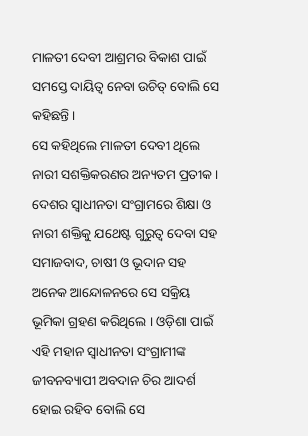ମାଳତୀ ଦେବୀ ଆଶ୍ରମର ବିକାଶ ପାଇଁ ସମସ୍ତେ ଦାୟିତ୍ୱ ନେବା ଉଚିତ୍ ବୋଲି ସେ କହିଛନ୍ତି ।
ସେ କହିଥିଲେ ମାଳତୀ ଦେବୀ ଥିଲେ ନାରୀ ସଶକ୍ତିକରଣର ଅନ୍ୟତମ ପ୍ରତୀକ । ଦେଶର ସ୍ୱାଧୀନତା ସଂଗ୍ରାମରେ ଶିକ୍ଷା ଓ ନାରୀ ଶକ୍ତିକୁ ଯଥେଷ୍ଟ ଗୁରୁତ୍ୱ ଦେବା ସହ ସମାଜବାଦ, ଚାଷୀ ଓ ଭୂଦାନ ସହ ଅନେକ ଆନ୍ଦୋଳନରେ ସେ ସକ୍ରିୟ ଭୂମିକା ଗ୍ରହଣ କରିଥିଲେ । ଓଡ଼ିଶା ପାଇଁ ଏହି ମହାନ ସ୍ୱାଧୀନତା ସଂଗ୍ରାମୀଙ୍କ ଜୀବନବ୍ୟାପୀ ଅବଦାନ ଚିର ଆଦର୍ଶ ହୋଇ ରହିବ ବୋଲି ସେ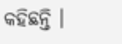କହିଛନ୍ତି ।